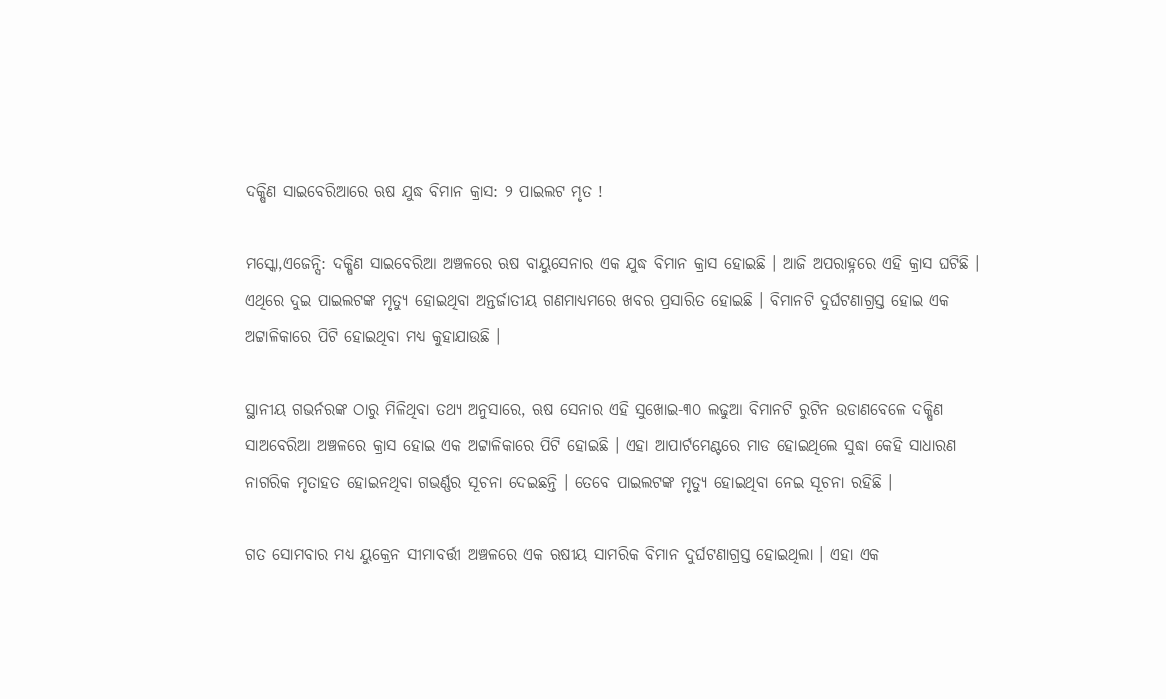ଦକ୍ଷିଣ ସାଇବେରିଆରେ ଋଷ ଯୁଦ୍ଧ ବିମାନ କ୍ରାସ: ୨ ପାଇଲଟ ମୃତ !

ମସ୍କୋ,ଏଜେନ୍ସି: ଦକ୍ଷିଣ ସାଇବେରିଆ ଅଞ୍ଚଳରେ ଋଷ ବାୟୁସେନାର ଏକ ଯୁଦ୍ଧ ବିମାନ କ୍ରାସ ହୋଇଛି । ଆଜି ଅପରାହ୍ନରେ ଏହି କ୍ରାସ ଘଟିଛି । ଏଥିରେ ଦୁଇ ପାଇଲଟଙ୍କ ମୃତ୍ୟୁ ହୋଇଥିବା ଅନ୍ତର୍ଜାତୀୟ ଗଣମାଧ୍ୟମରେ ଖବର ପ୍ରସାରିତ ହୋଇଛି । ବିମାନଟି ଦୁର୍ଘଟଣାଗ୍ରସ୍ତ ହୋଇ ଏକ ଅଟ୍ଟାଳିକାରେ ପିଟି ହୋଇଥିବା ମଧ୍ୟ କୁହାଯାଉଛି ।

ସ୍ଥାନୀୟ ଗଭର୍ନରଙ୍କ ଠାରୁ ମିଳିଥିବା ତଥ୍ୟ ଅନୁସାରେ, ଋଷ ସେନାର ଏହି ସୁଖୋଇ-୩୦ ଲଢୁଆ ବିମାନଟି ରୁଟିନ ଉଡାଣବେଳେ ଦକ୍ଷିଣ ସାଅବେରିଆ ଅଞ୍ଚଳରେ କ୍ରାସ ହୋଇ ଏକ ଅଟ୍ଟାଳିକାରେ ପିଟି ହୋଇଛି । ଏହା ଆପାର୍ଟମେଣ୍ଟରେ ମାଡ ହୋଇଥିଲେ ସୁଦ୍ଧା କେହି ସାଧାରଣ ନାଗରିକ ମୃତାହତ ହୋଇନଥିବା ଗଭର୍ଣ୍ଣର ସୂଚନା ଦେଇଛନ୍ତି । ତେବେ ପାଇଲଟଙ୍କ ମୃତ୍ୟୁ ହୋଇଥିବା ନେଇ ସୂଚନା ରହିଛି ।

ଗତ ସୋମବାର ମଧ୍ୟ ୟୁକ୍ରେନ ସୀମାବର୍ତ୍ତୀ ଅଞ୍ଚଳରେ ଏକ ଋଷୀୟ ସାମରିକ ବିମାନ ଦୁର୍ଘଟଣାଗ୍ରସ୍ତ ହୋଇଥିଲା । ଏହା ଏକ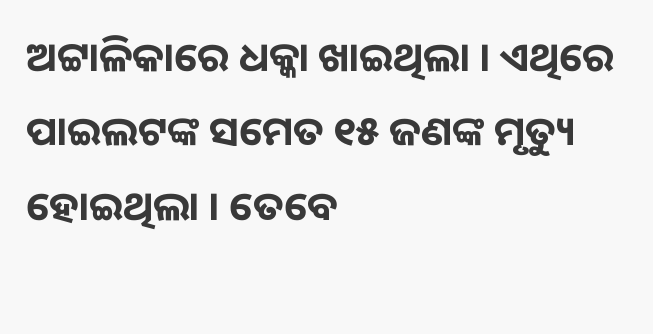ଅଟ୍ଟାଳିକାରେ ଧକ୍କା ଖାଇଥିଲା । ଏଥିରେ ପାଇଲଟଙ୍କ ସମେତ ୧୫ ଜଣଙ୍କ ମୃତ୍ୟୁ ହୋଇଥିଲା । ତେବେ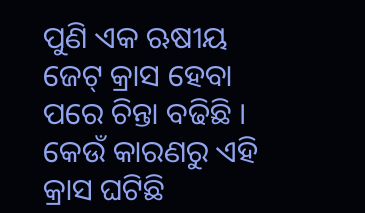ପୁଣି ଏକ ଋଷୀୟ ଜେଟ୍‌ କ୍ରାସ ହେବା ପରେ ଚିନ୍ତା ବଢିଛି । କେଉଁ କାରଣରୁ ଏହି କ୍ରାସ ଘଟିଛି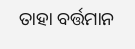ତାହା ବର୍ତ୍ତମାନ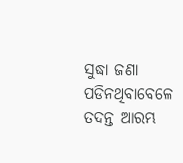ସୁଦ୍ଧା ଜଣା ପଡିନଥିବାବେଳେ ତଦନ୍ତ ଆରମ୍ଭ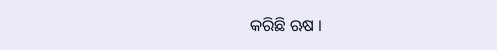କରିଛି ଋଷ ।